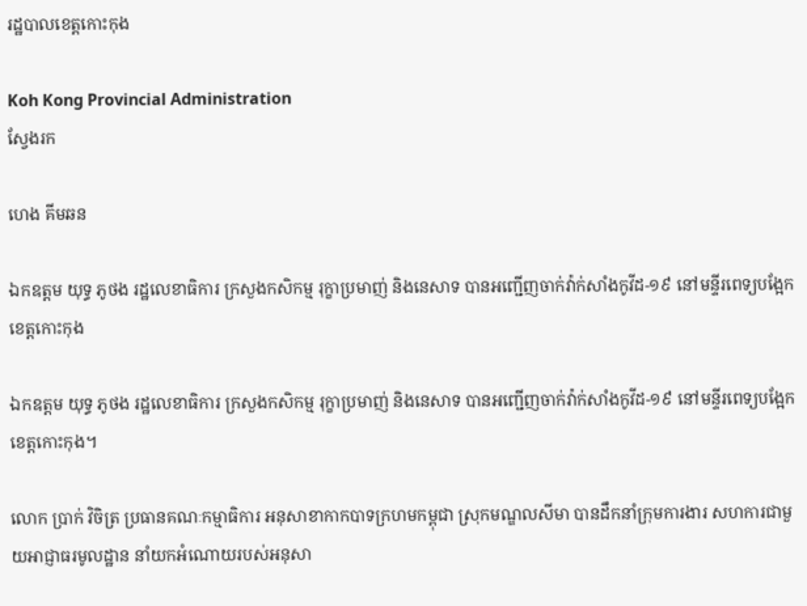រដ្ឋបាលខេត្តកោះកុង

Koh Kong Provincial Administration
ស្វែងរក

ហេង គីមឆន

ឯកឧត្តម យុទ្ធ ភូថង រដ្ឋលេខាធិការ ក្រសួងកសិកម្ម រុក្ខាប្រមាញ់ និងនេសាទ បានអញ្ជើញចាក់វ៉ាក់សាំងកូវីដ-១៩ នៅមន្ទីរពេទ្យបង្អែកខេត្តកោះកុង

ឯកឧត្តម យុទ្ធ ភូថង រដ្ឋលេខាធិការ ក្រសួងកសិកម្ម រុក្ខាប្រមាញ់ និងនេសាទ បានអញ្ជើញចាក់វ៉ាក់សាំងកូវីដ-១៩ នៅមន្ទីរពេទ្យបង្អែកខេត្តកោះកុង។

លោក ប្រាក់ វិចិត្រ ប្រធានគណៈកម្មាធិការ អនុសាខាកាកបាទក្រហមកម្ពុជា ស្រុកមណ្ឌលសីមា បានដឹកនាំក្រុមការងារ សហការជាមួយអាជ្ញាធរមូលដ្ឋាន នាំយកអំណោយរបស់អនុសា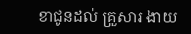ខាជូនដល់ គ្រួសារ ងាយ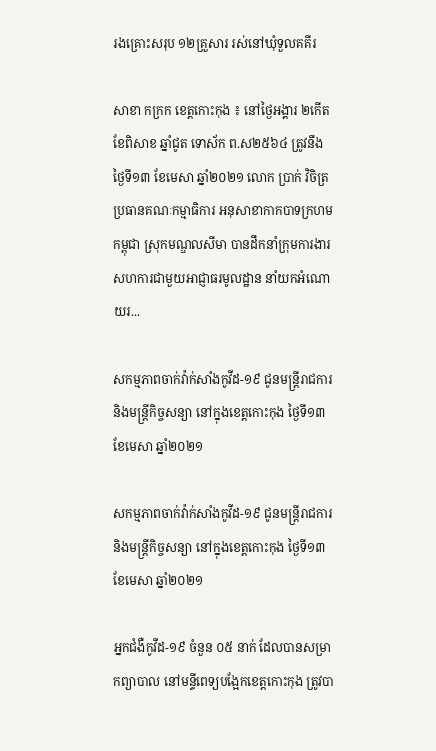រងគ្រោះសរុប ១២គ្រួសារ រស់នៅឃុំទួលគគីរ

សាខា កក្រក ខេត្តកោះកុង ៖ នៅថ្ងៃអង្គារ ២កើត ខែពិសាខ ឆ្នាំជូត ទោស័ក ព.ស២៥៦៤ ត្រូវនឹងថ្ងៃទី១៣ ខែមេសា ឆ្នាំ២០២១ លោក ប្រាក់ វិចិត្រ ប្រធានគណៈកម្មាធិការ អនុសាខាកាកបាទក្រហមកម្ពុជា ស្រុកមណ្ឌលសីមា បានដឹកនាំក្រុមការងារ សហការជាមួយអាជ្ញាធរមូលដ្ឋាន នាំយកអំណោយរ...

សកម្មភាពចាក់វ៉ាក់សាំងកូវីដ-១៩ ជូនមន្ត្រីរាជការ និងមន្ត្រីកិច្ចសន្យា នៅក្នុងខេត្តកោះកុង ថ្ងៃទី១៣ ខែមេសា ឆ្នាំ២០២១

សកម្មភាពចាក់វ៉ាក់សាំងកូវីដ-១៩ ជូនមន្ត្រីរាជការ និងមន្ត្រីកិច្ចសន្យា នៅក្នុងខេត្តកោះកុង ថ្ងៃទី១៣ ខែមេសា ឆ្នាំ២០២១

អ្នកជំងឺកូវីដ-១៩ ចំនួន ០៥ នាក់ ដែលបានសម្រាកព្យាបាល នៅមន្ទីពេទ្យបង្អែកខេត្តកោះកុង ត្រូវបា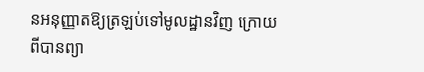នអនុញ្ញាតឱ្យត្រឡប់ទៅមូលដ្ឋានវិញ ក្រោយពីបានព្យា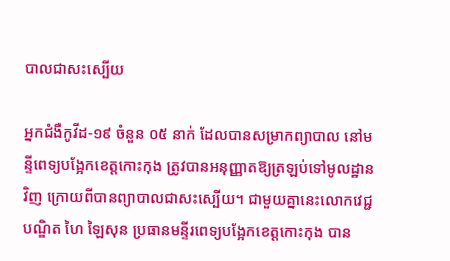បាលជាសះស្បើយ

អ្នកជំងឺកូវីដ-១៩ ចំនួន ០៥ នាក់ ដែលបានសម្រាកព្យាបាល នៅមន្ទីពេទ្យបង្អែកខេត្តកោះកុង ត្រូវបានអនុញ្ញាតឱ្យត្រឡប់ទៅមូលដ្ឋានវិញ ក្រោយពីបានព្យាបាលជាសះស្បើយ។ ជាមួយគ្នានេះលោកវេជ្ជបណ្ឌិត ហៃ ឡៃសុន ប្រធានមន្ទីរពេទ្យបង្អែកខេត្តកោះកុង បាន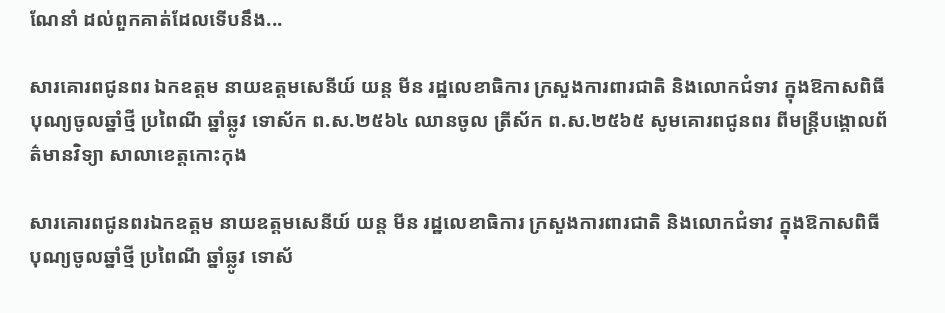ណែនាំ ដល់ពួកគាត់ដែលទើបនឹង...

សារគោរពជូនពរ ឯកឧត្តម នាយឧត្ដមសេនីយ៍ យន្ត មីន រដ្ឋលេខាធិការ ក្រសួងការពារជាតិ និងលោកជំទាវ ក្នុងឱកាសពិធីបុណ្យចូលឆ្នាំថ្មី ប្រពៃណី ឆ្នាំឆ្លូវ ទោស័ក ព.ស.២៥៦៤ ឈានចូល ត្រីស័ក ព.ស.២៥៦៥ សូមគោរពជូនពរ ពីមន្ត្រីបង្គោលព័ត៌មានវិទ្យា សាលាខេត្តកោះកុង

សារគោរពជូនពរឯកឧត្តម នាយឧត្ដមសេនីយ៍ យន្ត មីន រដ្ឋលេខាធិការ ក្រសួងការពារជាតិ និងលោកជំទាវ ក្នុងឱកាសពិធីបុណ្យចូលឆ្នាំថ្មី ប្រពៃណី ឆ្នាំឆ្លូវ ទោស័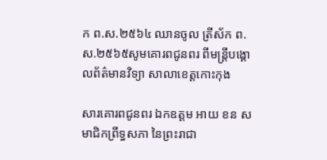ក ព.ស.២៥៦៤ ឈានចូល ត្រីស័ក ព.ស.២៥៦៥សូមគោរពជូនពរ ពីមន្ត្រីបង្គោលព័ត៌មានវិទ្យា សាលាខេត្តកោះកុង

សារគោរពជូនពរ ឯកឧត្តម អាយ ខន សមាជិកព្រឹទ្ធសភា នៃព្រះរាជា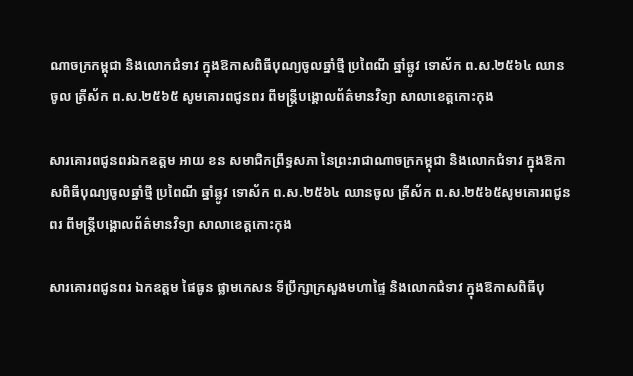ណាចក្រកម្ពុជា និងលោកជំទាវ ក្នុងឱកាសពិធីបុណ្យចូលឆ្នាំថ្មី ប្រពៃណី ឆ្នាំឆ្លូវ ទោស័ក ព.ស.២៥៦៤ ឈានចូល ត្រីស័ក ព.ស.២៥៦៥ សូមគោរពជូនពរ ពីមន្ត្រីបង្គោលព័ត៌មានវិទ្យា សាលាខេត្តកោះកុង

សារគោរពជូនពរឯកឧត្តម អាយ ខន សមាជិកព្រឹទ្ធសភា នៃព្រះរាជាណាចក្រកម្ពុជា និងលោកជំទាវ ក្នុងឱកាសពិធីបុណ្យចូលឆ្នាំថ្មី ប្រពៃណី ឆ្នាំឆ្លូវ ទោស័ក ព.ស.២៥៦៤ ឈានចូល ត្រីស័ក ព.ស.២៥៦៥សូមគោរពជូនពរ ពីមន្ត្រីបង្គោលព័ត៌មានវិទ្យា សាលាខេត្តកោះកុង

សារគោរពជូនពរ ឯកឧត្តម ផៃធូន ផ្លាមកេសន ទីប្រឹក្សាក្រសួងមហាផ្ទៃ និងលោកជំទាវ ក្នុងឱកាសពិធីបុ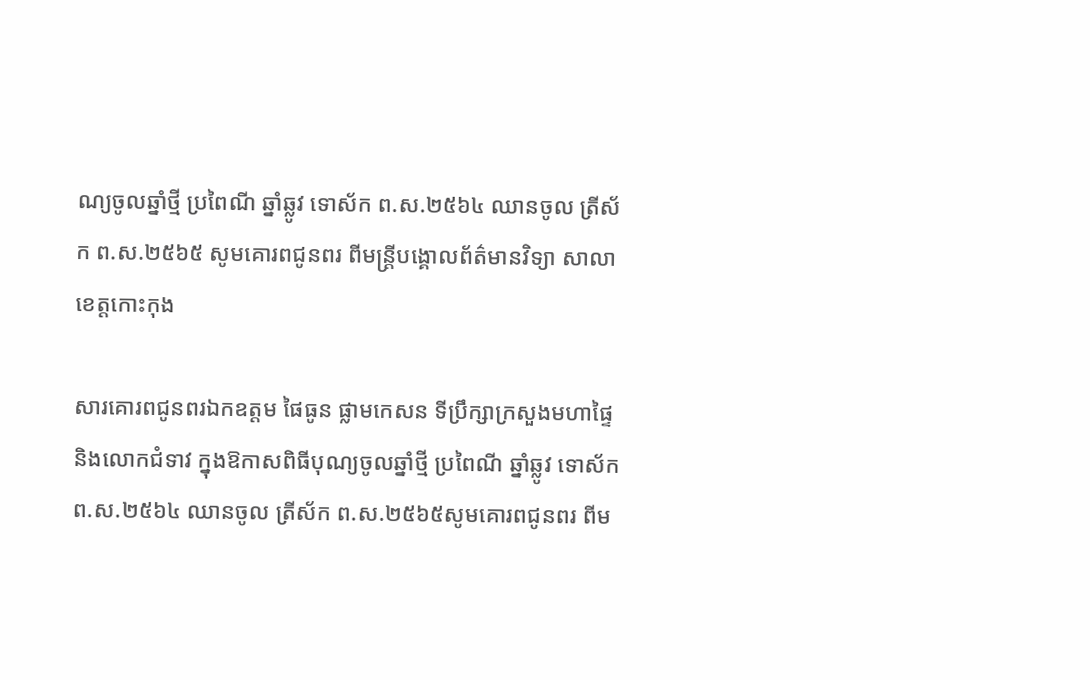ណ្យចូលឆ្នាំថ្មី ប្រពៃណី ឆ្នាំឆ្លូវ ទោស័ក ព.ស.២៥៦៤ ឈានចូល ត្រីស័ក ព.ស.២៥៦៥ សូមគោរពជូនពរ ពីមន្ត្រីបង្គោលព័ត៌មានវិទ្យា សាលាខេត្តកោះកុង

សារគោរពជូនពរឯកឧត្តម ផៃធូន ផ្លាមកេសន ទីប្រឹក្សាក្រសួងមហាផ្ទៃ និងលោកជំទាវ ក្នុងឱកាសពិធីបុណ្យចូលឆ្នាំថ្មី ប្រពៃណី ឆ្នាំឆ្លូវ ទោស័ក ព.ស.២៥៦៤ ឈានចូល ត្រីស័ក ព.ស.២៥៦៥សូមគោរពជូនពរ ពីម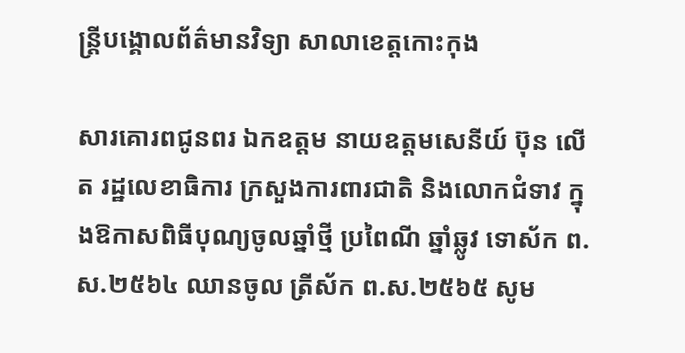ន្ត្រីបង្គោលព័ត៌មានវិទ្យា សាលាខេត្តកោះកុង

សារគោរពជូនពរ ឯកឧត្តម នាយឧត្ដមសេនីយ៍ ប៊ុន លើត រដ្ឋលេខាធិការ ក្រសួងការពារជាតិ និងលោកជំទាវ ក្នុងឱកាសពិធីបុណ្យចូលឆ្នាំថ្មី ប្រពៃណី ឆ្នាំឆ្លូវ ទោស័ក ព.ស.២៥៦៤ ឈានចូល ត្រីស័ក ព.ស.២៥៦៥ សូម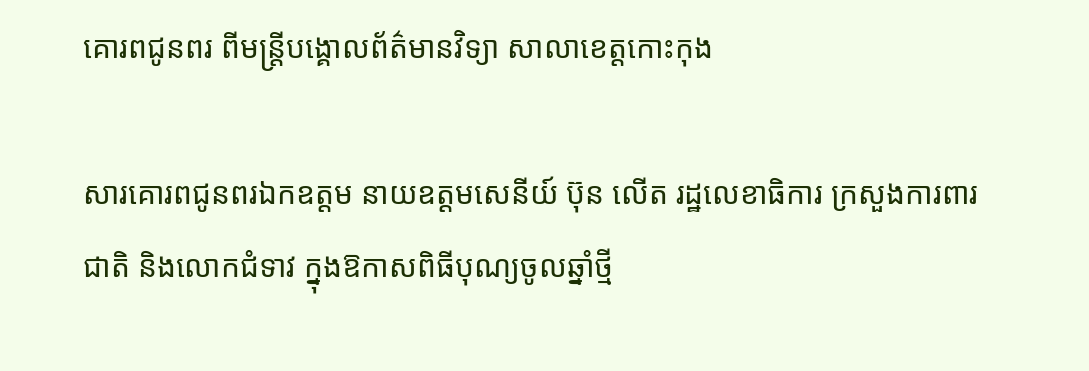គោរពជូនពរ ពីមន្ត្រីបង្គោលព័ត៌មានវិទ្យា សាលាខេត្តកោះកុង

សារគោរពជូនពរឯកឧត្តម នាយឧត្ដមសេនីយ៍ ប៊ុន លើត រដ្ឋលេខាធិការ ក្រសួងការពារជាតិ និងលោកជំទាវ ក្នុងឱកាសពិធីបុណ្យចូលឆ្នាំថ្មី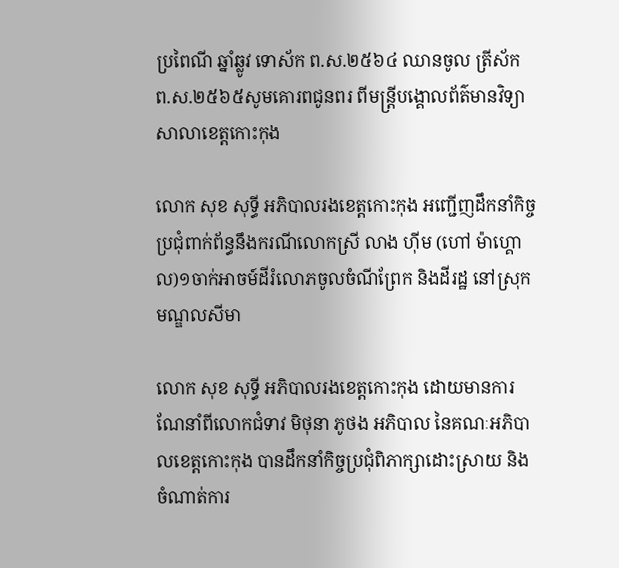ប្រពៃណី ឆ្នាំឆ្លូវ ទោស័ក ព.ស.២៥៦៤ ឈានចូល ត្រីស័ក ព.ស.២៥៦៥សូមគោរពជូនពរ ពីមន្ត្រីបង្គោលព័ត៌មានវិទ្យា សាលាខេត្តកោះកុង

លោក សុខ សុទ្ធី អភិបាលរងខេត្តកោះកុង អញ្ជើញដឹកនាំកិច្ចប្រជុំពាក់ព័ន្ធនឹងករណីលោកស្រី លាង ហ៊ីម (ហៅ ម៉ាហ្គោល)១ចាក់អាចម៍ដីរំលោភចូលចំណីព្រែក និងដីរដ្ឋ នៅស្រុកមណ្ឌលសីមា

លោក សុខ សុទ្ធី អភិបាលរងខេត្តកោះកុង ដោយមានការណែនាំពីលោកជំទាវ មិថុនា ភូថង អភិបាល នៃគណៈអភិបាលខេត្តកោះកុង បានដឹកនាំកិច្ចប្រជុំពិភាក្សាដោះស្រាយ និងចំណាត់ការ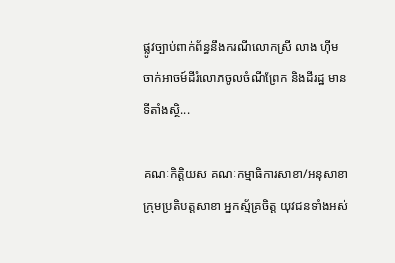ផ្លូវច្បាប់ពាក់ព័ន្ធនឹងករណីលោកស្រី លាង ហ៊ីម ចាក់អាចម៍ដីរំលោភចូលចំណីព្រែក និងដីរដ្ឋ មានទីតាំងស្ថិ...

គណៈកិត្តិយស គណៈកម្មាធិការសាខា/អនុសាខា ក្រុមប្រតិបត្តសាខា អ្នកស្ម័គ្រចិត្ត យុវជនទាំងអស់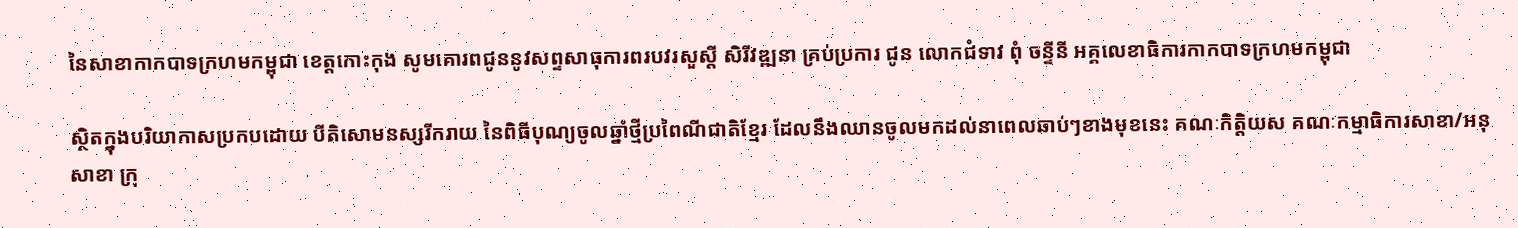នៃសាខាកាកបាទក្រហមកម្ពុជា ខេត្តកោះកុង សូមគោរពជូននូវសព្ទសាធុការពរបវរសួស្តី សិរីវឌ្ឍនា គ្រប់ប្រការ ជូន លោកជំទាវ ពុំ ចន្ទីនី អគ្គលេខាធិការកាកបាទក្រហមកម្ពុជា

ស្ថិតក្នុងបរិយាកាសប្រកបដោយ បីតិសោមនស្សរីករាយ នៃពិធីបុណ្យចូលឆ្នាំថ្មីប្រពៃណីជាតិខ្មែរ ដែលនឹងឈានចូលមកដល់នាពេលឆាប់ៗខាងមុខនេះ គណៈកិត្តិយស គណៈកម្មាធិការសាខា/អនុសាខា ក្រុ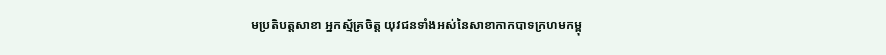មប្រតិបត្តសាខា អ្នកស្ម័គ្រចិត្ត យុវជនទាំងអស់នៃសាខាកាកបាទក្រហមកម្ពុ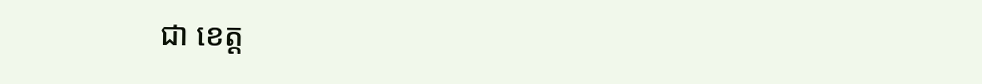ជា ខេត្ត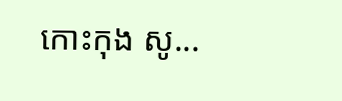កោះកុង សូ...